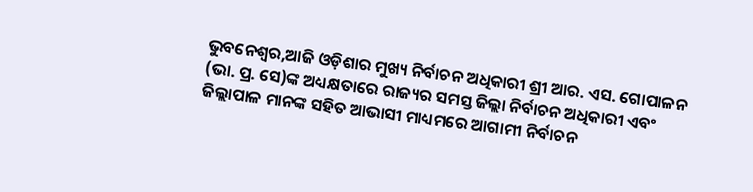ଭୁବନେଶ୍ୱର,ଆଜି ଓଡ଼ିଶାର ମୁଖ୍ୟ ନିର୍ବାଚନ ଅଧିକାରୀ ଶ୍ରୀ ଆର. ଏସ. ଗୋପାଳନ (ଭା. ପ୍ର. ସେ)ଙ୍କ ଅଧ୍ୟକ୍ଷତାରେ ରାଜ୍ୟର ସମସ୍ତ ଜିଲ୍ଲା ନିର୍ବାଚନ ଅଧିକାରୀ ଏବଂ ଜିଲ୍ଲାପାଳ ମାନଙ୍କ ସହିତ ଆଭାସୀ ମାଧ୍ୟମରେ ଆଗାମୀ ନିର୍ବାଚନ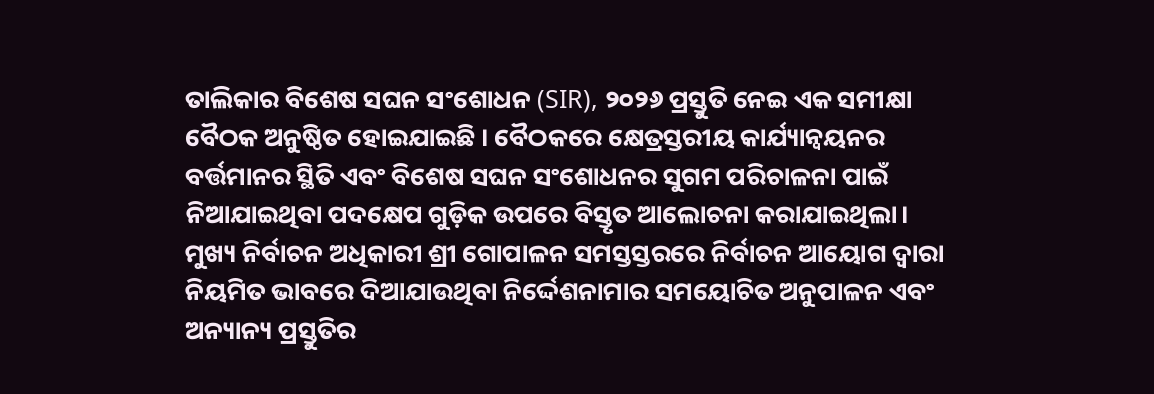ତାଲିକାର ବିଶେଷ ସଘନ ସଂଶୋଧନ (SIR), ୨୦୨୬ ପ୍ରସ୍ତୁତି ନେଇ ଏକ ସମୀକ୍ଷା ବୈଠକ ଅନୁଷ୍ଠିତ ହୋଇଯାଇଛି । ବୈଠକରେ କ୍ଷେତ୍ରସ୍ତରୀୟ କାର୍ଯ୍ୟାନ୍ୱୟନର ବର୍ତ୍ତମାନର ସ୍ଥିତି ଏବଂ ବିଶେଷ ସଘନ ସଂଶୋଧନର ସୁଗମ ପରିଚାଳନା ପାଇଁ ନିଆଯାଇଥିବା ପଦକ୍ଷେପ ଗୁଡ଼ିକ ଉପରେ ବିସ୍ତୃତ ଆଲୋଚନା କରାଯାଇଥିଲା।
ମୁଖ୍ୟ ନିର୍ବାଚନ ଅଧିକାରୀ ଶ୍ରୀ ଗୋପାଳନ ସମସ୍ତସ୍ତରରେ ନିର୍ବାଚନ ଆୟୋଗ ଦ୍ୱାରା ନିୟମିତ ଭାବରେ ଦିଆଯାଉଥିବା ନିର୍ଦ୍ଦେଶନାମାର ସମୟୋଚିତ ଅନୁପାଳନ ଏବଂ ଅନ୍ୟାନ୍ୟ ପ୍ରସ୍ତୁତିର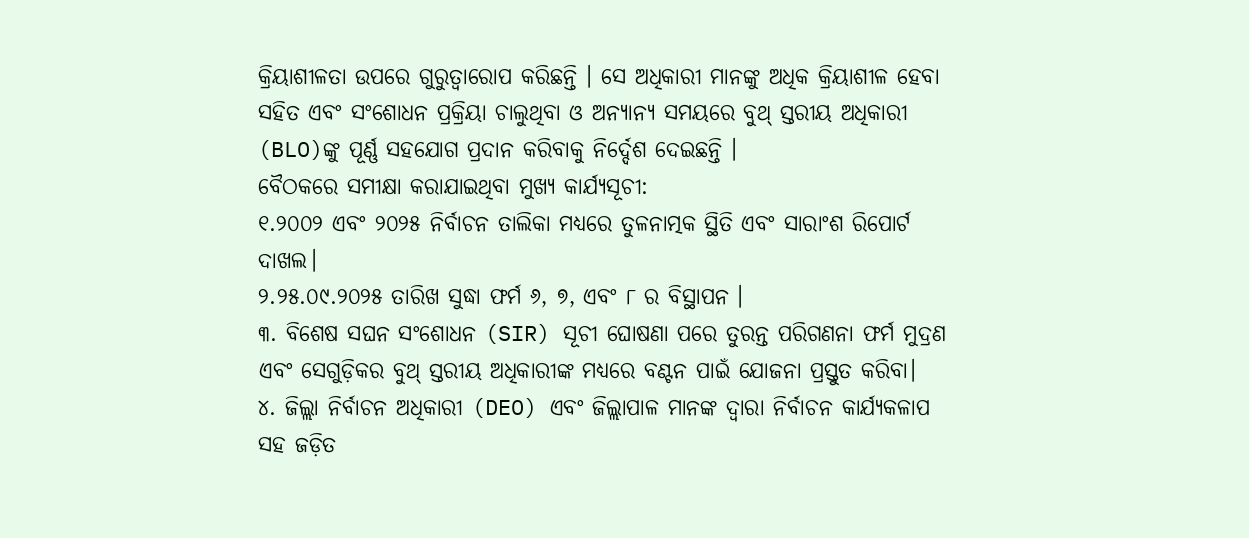କ୍ରିୟାଶୀଳତା ଉପରେ ଗୁରୁତ୍ୱାରୋପ କରିଛନ୍ତି । ସେ ଅଧିକାରୀ ମାନଙ୍କୁ ଅଧିକ କ୍ରିୟାଶୀଳ ହେବା ସହିତ ଏବଂ ସଂଶୋଧନ ପ୍ରକ୍ରିୟା ଚାଲୁଥିବା ଓ ଅନ୍ୟାନ୍ୟ ସମୟରେ ବୁଥ୍ ସ୍ତରୀୟ ଅଧିକାରୀ (BLO)ଙ୍କୁ ପୂର୍ଣ୍ଣ ସହଯୋଗ ପ୍ରଦାନ କରିବାକୁ ନିର୍ଦ୍ଦେଶ ଦେଇଛନ୍ତି ।
ବୈଠକରେ ସମୀକ୍ଷା କରାଯାଇଥିବା ମୁଖ୍ୟ କାର୍ଯ୍ୟସୂଚୀ:
୧.୨୦୦୨ ଏବଂ ୨୦୨୫ ନିର୍ବାଚନ ତାଲିକା ମଧ୍ୟରେ ତୁଳନାତ୍ମକ ସ୍ଥିତି ଏବଂ ସାରାଂଶ ରିପୋର୍ଟ ଦାଖଲ।
୨.୨୫.୦୯.୨୦୨୫ ତାରିଖ ସୁଦ୍ଧା ଫର୍ମ ୬, ୭, ଏବଂ ୮ ର ବିସ୍ଥାପନ ।
୩. ବିଶେଷ ସଘନ ସଂଶୋଧନ (SIR) ସୂଚୀ ଘୋଷଣା ପରେ ତୁରନ୍ତ ପରିଗଣନା ଫର୍ମ ମୁଦ୍ରଣ ଏବଂ ସେଗୁଡ଼ିକର ବୁଥ୍ ସ୍ତରୀୟ ଅଧିକାରୀଙ୍କ ମଧ୍ୟରେ ବଣ୍ଟନ ପାଇଁ ଯୋଜନା ପ୍ରସ୍ତୁତ କରିବା।
୪. ଜିଲ୍ଲା ନିର୍ବାଚନ ଅଧିକାରୀ (DEO) ଏବଂ ଜିଲ୍ଲାପାଳ ମାନଙ୍କ ଦ୍ୱାରା ନିର୍ବାଚନ କାର୍ଯ୍ୟକଳାପ ସହ ଜଡ଼ିତ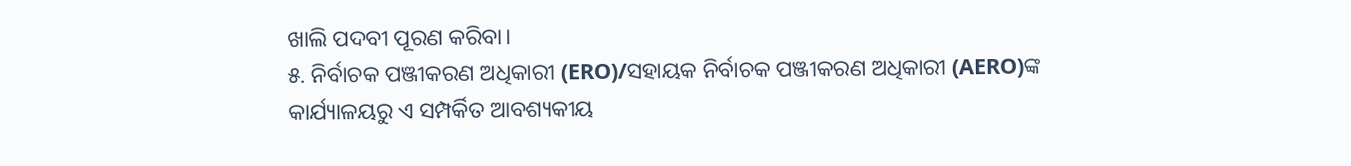ଖାଲି ପଦବୀ ପୂରଣ କରିବା।
୫. ନିର୍ବାଚକ ପଞ୍ଜୀକରଣ ଅଧିକାରୀ (ERO)/ସହାୟକ ନିର୍ବାଚକ ପଞ୍ଜୀକରଣ ଅଧିକାରୀ (AERO)ଙ୍କ କାର୍ଯ୍ୟାଳୟରୁ ଏ ସମ୍ପର୍କିତ ଆବଶ୍ୟକୀୟ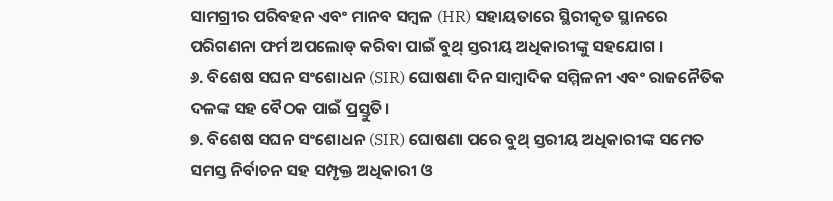ସାମଗ୍ରୀର ପରିବହନ ଏବଂ ମାନବ ସମ୍ବଳ (HR) ସହାୟତାରେ ସ୍ଥିରୀକୃତ ସ୍ଥାନରେ ପରିଗଣନା ଫର୍ମ ଅପଲୋଡ୍ କରିବା ପାଇଁ ବୁଥ୍ ସ୍ତରୀୟ ଅଧିକାରୀଙ୍କୁ ସହଯୋଗ ।
୬. ବିଶେଷ ସଘନ ସଂଶୋଧନ (SIR) ଘୋଷଣା ଦିନ ସାମ୍ବାଦିକ ସମ୍ମିଳନୀ ଏବଂ ରାଜନୈତିକ ଦଳଙ୍କ ସହ ବୈଠକ ପାଇଁ ପ୍ରସ୍ତୁତି।
୭. ବିଶେଷ ସଘନ ସଂଶୋଧନ (SIR) ଘୋଷଣା ପରେ ବୁଥ୍ ସ୍ତରୀୟ ଅଧିକାରୀଙ୍କ ସମେତ ସମସ୍ତ ନିର୍ବାଚନ ସହ ସମ୍ପୃକ୍ତ ଅଧିକାରୀ ଓ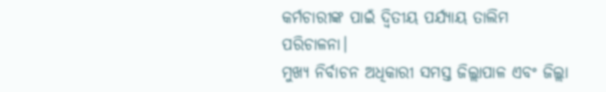କର୍ମଚାରୀଙ୍କ ପାଇଁ ଦ୍ୱିତୀୟ ପର୍ଯ୍ୟାୟ ତାଲିମ ପରିଚାଳନା।
ମୁଖ୍ୟ ନିର୍ବାଚନ ଅଧିକାରୀ ସମସ୍ତ ଜିଲ୍ଲାପାଳ ଏବଂ ଜିଲ୍ଲା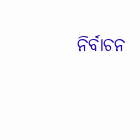ନିର୍ବାଚନ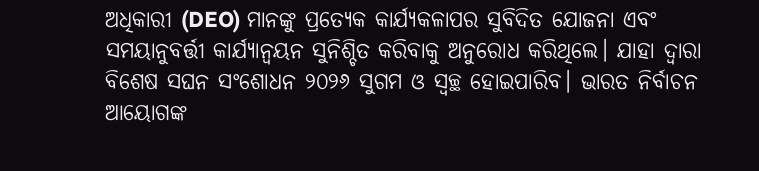ଅଧିକାରୀ (DEO) ମାନଙ୍କୁ ପ୍ରତ୍ୟେକ କାର୍ଯ୍ୟକଳାପର ସୁବିଦିତ ଯୋଜନା ଏବଂ ସମୟାନୁବର୍ତ୍ତୀ କାର୍ଯ୍ୟାନ୍ୱୟନ ସୁନିଶ୍ଚିତ କରିବାକୁ ଅନୁରୋଧ କରିଥିଲେ। ଯାହା ଦ୍ଵାରା ବିଶେଷ ସଘନ ସଂଶୋଧନ ୨୦୨୬ ସୁଗମ ଓ ସ୍ୱଚ୍ଛ ହୋଇପାରିବ। ଭାରତ ନିର୍ବାଚନ ଆୟୋଗଙ୍କ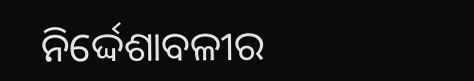ନିର୍ଦ୍ଦେଶାବଳୀର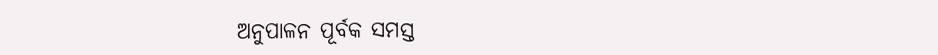ଅନୁପାଳନ ପୂର୍ବକ ସମସ୍ତ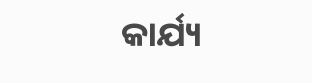କାର୍ଯ୍ୟ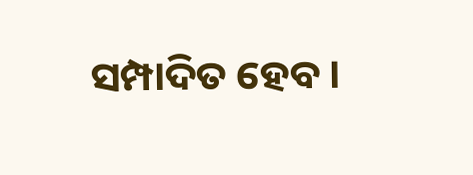ସମ୍ପାଦିତ ହେବ ।